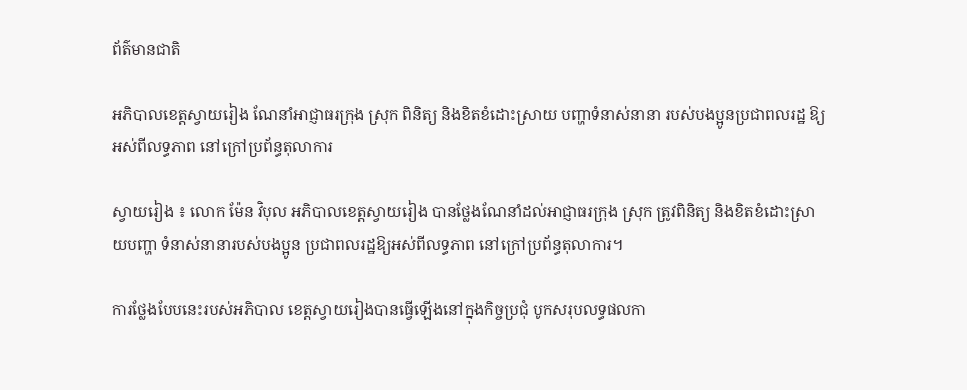ព័ត៌មានជាតិ

អភិបាលខេត្តស្វាយរៀង ណែនាំអាជ្ញាធរក្រុង ស្រុក ពិនិត្យ និងខិតខំដោះស្រាយ បញ្ហាទំនាស់នានា របស់បងប្អូនប្រជាពលរដ្ឋ ឱ្យអស់ពីលទ្ធភាព នៅក្រៅប្រព័ន្ធតុលាការ

ស្វាយរៀង ៖ លោក ម៉ែន វិបុល អភិបាលខេត្តស្វាយរៀង បានថ្លែងណែនាំដល់អាជ្ញាធរក្រុង ស្រុក ត្រូវពិនិត្យ និងខិតខំដោះស្រាយបញ្ហា ទំនាស់នានារបស់បងប្អូន ប្រជាពលរដ្ឋឱ្យអស់ពីលទ្ធភាព នៅក្រៅប្រព័ន្ធតុលាការ។

ការថ្លែងបែបនេះរបស់អភិបាល ខេត្តស្វាយរៀងបានធ្វើឡើងនៅក្នុងកិច្ចប្រជុំ បូកសរុបលទ្ធផលកា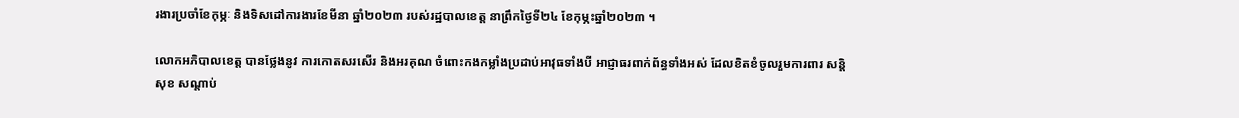រងារប្រចាំខែកុម្ភៈ និងទិសដៅការងារខែមីនា ឆ្នាំ២០២៣ របស់រដ្ឋបាលខេត្ត នាព្រឹកថ្ងៃទី២៤ ខែកុម្ភះឆ្នាំ២០២៣ ។

លោកអភិបាលខេត្ត បានថ្លែងនូវ ការកោតសរសើរ និងអរគុណ ចំពោះកងកម្លាំងប្រដាប់អាវុធទាំងបី អាជ្ញាធរពាក់ព័ន្ធទាំងអស់ ដែលខិតខំចូលរួមការពារ សន្តិសុខ សណ្តាប់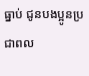ធ្នាប់ ជូនបងប្អូនប្រជាពល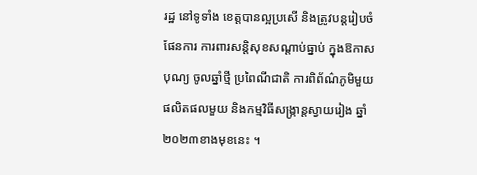រដ្ឋ នៅទូទាំង ខេត្តបានល្អប្រសើ និងត្រូវបន្តរៀបចំផែនការ ការពារសន្តិសុខសណ្តាប់ធ្នាប់ ក្នុងឱកាសបុណ្យ ចូលឆ្នាំថ្មី ប្រពៃណីជាតិ ការពិព័ណ៌ភូមិមួយផលិតផលមួយ និងកម្មវិធីសង្ក្រាន្តស្វាយរៀង ឆ្នាំ២០២៣ខាងមុខនេះ ។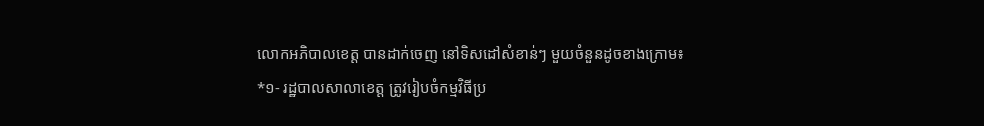លោកអភិបាលខេត្ត បានដាក់ចេញ នៅទិសដៅសំខាន់ៗ មួយចំនួនដូចខាងក្រោម៖
*១- រដ្ឋបាលសាលាខេត្ត ត្រូវរៀបចំកម្មវិធីប្រ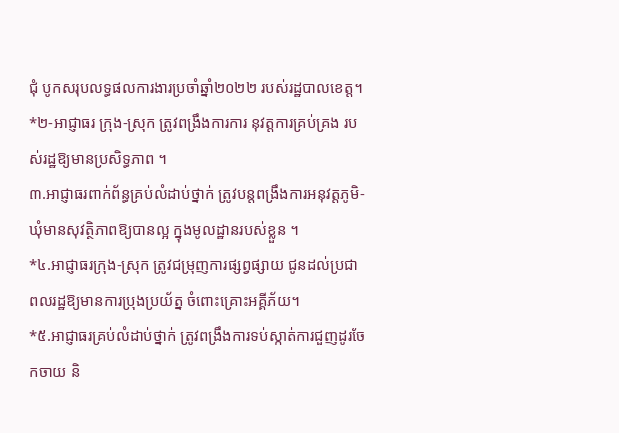ជុំ បូកសរុបលទ្ធផលការងារប្រចាំឆ្នាំ២០២២ របស់រដ្ឋបាលខេត្ត។
*២-អាជ្ញាធរ ក្រុង-ស្រុក ត្រូវពង្រឹងការការ នុវត្តការគ្រប់គ្រង របស់រដ្ឋឱ្យមានប្រសិទ្ធភាព ។
៣.អាជ្ញាធរពាក់ព័ន្ធគ្រប់លំដាប់ថ្នាក់ ត្រូវបន្តពង្រឹងការអនុវត្តភូមិ-ឃុំមានសុវត្ថិភាពឱ្យបានល្អ ក្នុងមូលដ្ឋានរបស់ខ្លួន ។
*៤.អាជ្ញាធរក្រុង-ស្រុក ត្រូវជម្រុញការផ្សព្វផ្សាយ ជូនដល់ប្រជាពលរដ្ឋឱ្យមានការប្រុងប្រយ័ត្ន ចំពោះគ្រោះអគ្គីភ័យ។
*៥.អាជ្ញាធរគ្រប់លំដាប់ថ្នាក់ ត្រូវពង្រឹងការទប់ស្កាត់ការជួញដូរចែកចាយ និ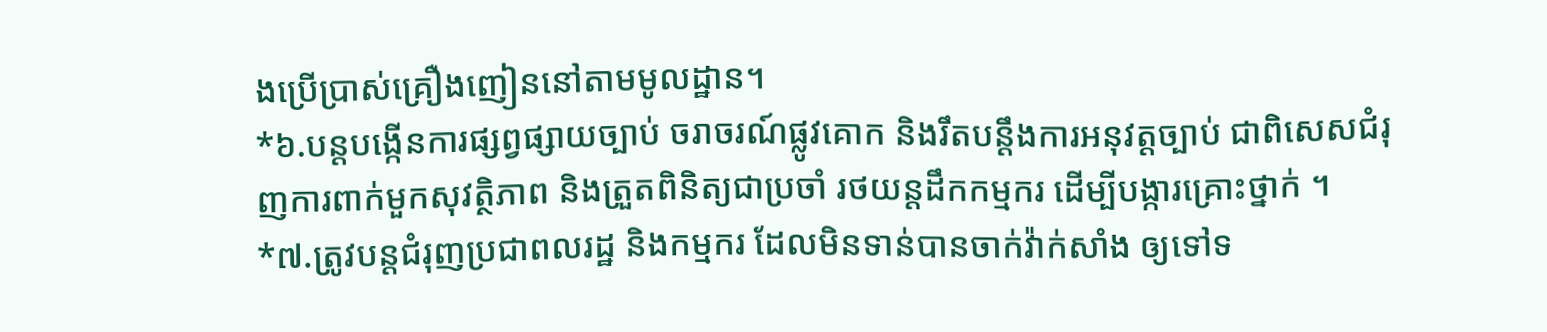ងប្រើប្រាស់គ្រឿងញៀននៅតាមមូលដ្ឋាន។
*៦.បន្តបង្កើនការផ្សព្វផ្សាយច្បាប់ ចរាចរណ៍ផ្លូវគោក និងរឹតបន្តឹងការអនុវត្តច្បាប់ ជាពិសេសជំរុញការពាក់មួកសុវត្ថិភាព និងត្រួតពិនិត្យជាប្រចាំ រថយន្តដឹកកម្មករ ដើម្បីបង្ការគ្រោះថ្នាក់ ។
*៧.ត្រូវបន្តជំរុញប្រជាពលរដ្ឋ និងកម្មករ ដែលមិនទាន់បានចាក់វ៉ាក់សាំង ឲ្យទៅទ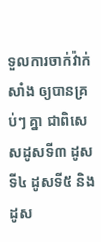ទួលការចាក់វ៉ាក់សាំង ឲ្យបានគ្រប់ៗ គ្នា ជាពិសេសដូសទី៣ ដូសទី៤ ដូសទី៥ និងដូស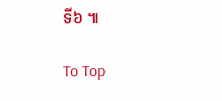ទី៦ ៕

To Top